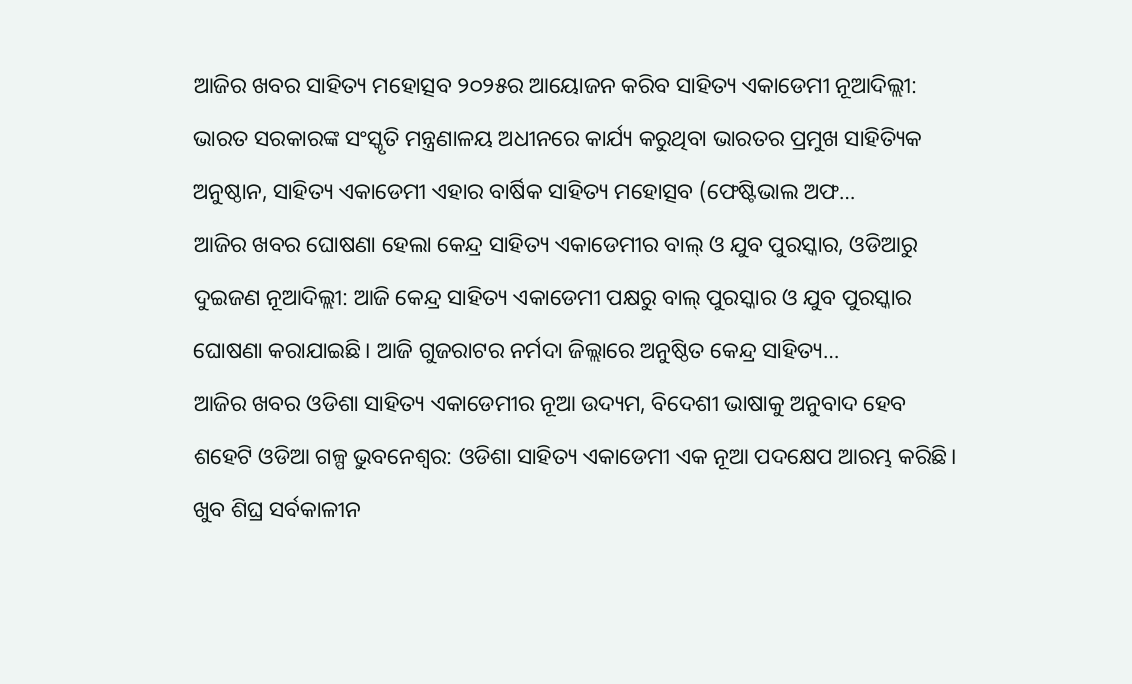ଆଜିର ଖବର ସାହିତ୍ୟ ମହୋତ୍ସବ ୨୦୨୫ର ଆୟୋଜନ କରିବ ସାହିତ୍ୟ ଏକାଡେମୀ ନୂଆଦିଲ୍ଲୀ: ଭାରତ ସରକାରଙ୍କ ସଂସ୍କୃତି ମନ୍ତ୍ରଣାଳୟ ଅଧୀନରେ କାର୍ଯ୍ୟ କରୁଥିବା ଭାରତର ପ୍ରମୁଖ ସାହିତ୍ୟିକ ଅନୁଷ୍ଠାନ, ସାହିତ୍ୟ ଏକାଡେମୀ ଏହାର ବାର୍ଷିକ ସାହିତ୍ୟ ମହୋତ୍ସବ (ଫେଷ୍ଟିଭାଲ ଅଫ…
ଆଜିର ଖବର ଘୋଷଣା ହେଲା କେନ୍ଦ୍ର ସାହିତ୍ୟ ଏକାଡେମୀର ବାଲ୍ ଓ ଯୁବ ପୁରସ୍କାର, ଓଡିଆରୁ ଦୁଇଜଣ ନୂଆଦିଲ୍ଲୀ: ଆଜି କେନ୍ଦ୍ର ସାହିତ୍ୟ ଏକାଡେମୀ ପକ୍ଷରୁ ବାଲ୍ ପୁରସ୍କାର ଓ ଯୁବ ପୁରସ୍କାର ଘୋଷଣା କରାଯାଇଛି। ଆଜି ଗୁଜରାଟର ନର୍ମଦା ଜିଲ୍ଲାରେ ଅନୁଷ୍ଠିତ କେନ୍ଦ୍ର ସାହିତ୍ୟ…
ଆଜିର ଖବର ଓଡିଶା ସାହିତ୍ୟ ଏକାଡେମୀର ନୂଆ ଉଦ୍ୟମ, ବିଦେଶୀ ଭାଷାକୁ ଅନୁବାଦ ହେବ ଶହେଟି ଓଡିଆ ଗଳ୍ପ ଭୁବନେଶ୍ବର: ଓଡିଶା ସାହିତ୍ୟ ଏକାଡେମୀ ଏକ ନୂଆ ପଦକ୍ଷେପ ଆରମ୍ଭ କରିଛି। ଖୁବ ଶିଘ୍ର ସର୍ବକାଳୀନ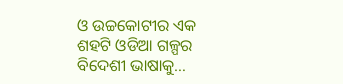ଓ ଉଚ୍ଚକୋଟୀର ଏକ ଶହଟି ଓଡିଆ ଗଳ୍ପର ବିଦେଶୀ ଭାଷାକୁ…